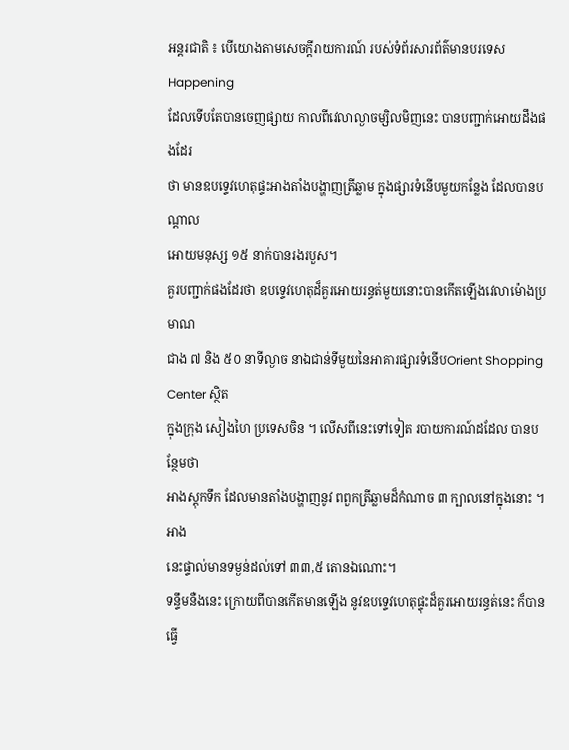អន្តរជាតិ ៖ បើយោងតាមសេចក្តីរាយការណ៍ របស់ទំព័រសារព័ត៌មានបរទេស Happening
ដែលទើបតែបានចេញផ្សាយ កាលពីវេលាល្ងាចម្សិលមិញនេះ បានបញ្ជាក់អោយដឹងផងដែរ
ថា មានឧបទ្ទេវហេតុផ្ទះអាងតាំងបង្ហាញត្រីឆ្លាម ក្នុងផ្សារទំនើបមួយកន្លែង ដែលបានបណ្តាល
អោយមនុស្ស ១៥ នាក់បានរងរបួស។
គួរបញ្ជាក់ផងដែរថា ឧបទ្ទេវហេតុដ៏គួរអោយរន្ធត់មួយនោះបានកើតឡើងវេលាម៉ោងប្រមាណ
ជាង ៧ និង ៥០ នាទីល្ងាច នាឯជាន់ទីមួយនៃអាគារផ្សារទំនើបOrient Shopping Center ស្ថិត
ក្នុងក្រុង សៀងហៃ ប្រទេសចិន ។ លើសពីនេះទៅទៀត របាយការណ៍ដដែល បានបន្ថែមថា
អាងស្តុកទឹក ដែលមានតាំងបង្ហាញនូវ ពពួកត្រីឆ្លាមដ៏កំណាច ៣ ក្បាលនៅក្នុងនោះ ។ អាង
នេះផ្ទាល់មានទម្ងន់ដល់ទៅ ៣៣,៥ តោនឯណោះ។
ទន្ទឹមនឺងនេះ ក្រោយពីបានកើតមានឡើង នូវឧបទ្ទេវហេតុផ្ទុះដ៏គួរអោយរន្ធត់នេះ ក៏បានធ្វើ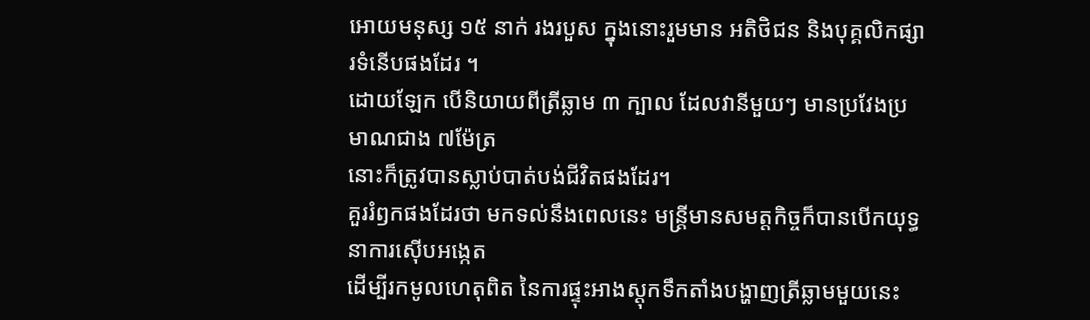អោយមនុស្ស ១៥ នាក់ រងរបួស ក្នុងនោះរួមមាន អតិថិជន និងបុគ្គលិកផ្សារទំនើបផងដែរ ។
ដោយឡែក បើនិយាយពីត្រីឆ្លាម ៣ ក្បាល ដែលវានីមួយៗ មានប្រវែងប្រមាណជាង ៧ម៉ែត្រ
នោះក៏ត្រូវបានស្លាប់បាត់បង់ជីវិតផងដែរ។
គួររំឭកផងដែរថា មកទល់នឹងពេលនេះ មន្រ្តីមានសមត្តកិច្ចក៏បានបើកយុទ្ធនាការស៊ើបអង្កេត
ដើម្បីរកមូលហេតុពិត នៃការផ្ទុះអាងស្តុកទឹកតាំងបង្ហាញត្រីឆ្លាមមួយនេះ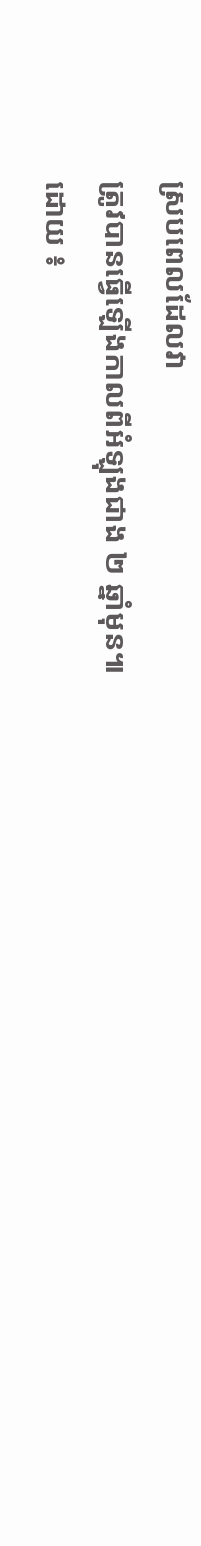ស្របពេលដែលវា
ត្រូវបានធ្វើឡើងកាលពីអំឡុងជាង ២ ឆ្នាំមុន៕
ដោយ ៖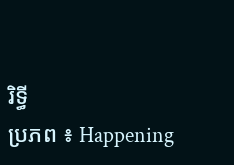រិទ្ធី
ប្រភព ៖ Happening